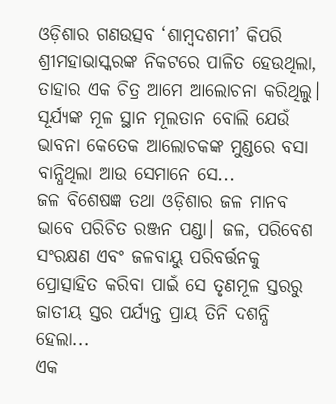ଓଡ଼ିଶାର ଗଣଉତ୍ସବ ‘ଶାମ୍ବଦଶମୀ’ କିପରି ଶ୍ରୀମହାଭାସ୍କରଙ୍କ ନିକଟରେ ପାଳିତ ହେଉଥିଲା, ତାହାର ଏକ ଚିତ୍ର ଆମେ ଆଲୋଚନା କରିଥିଲୁ। ସୂର୍ଯ୍ୟଙ୍କ ମୂଳ ସ୍ଥାନ ମୂଲତାନ ବୋଲି ଯେଉଁ ଭାବନା କେତେକ ଆଲୋଚକଙ୍କ ମୁଣ୍ଡରେ ବସା ବାନ୍ଧିଥିଲା ଆଉ ସେମାନେ ସେ...
ଜଳ ବିଶେଷଜ୍ଞ ତଥା ଓଡ଼ିଶାର ଜଳ ମାନବ ଭାବେ ପରିଚିତ ରଞ୍ଜନ ପଣ୍ଡା। ଜଳ, ପରିବେଶ ସଂରକ୍ଷଣ ଏବଂ ଜଳବାୟୁ ପରିବର୍ତ୍ତନକୁ ପ୍ରୋତ୍ସାହିତ କରିବା ପାଇଁ ସେ ତୃଣମୂଳ ସ୍ତରରୁ ଜାତୀୟ ସ୍ତର ପର୍ଯ୍ୟନ୍ତ ପ୍ରାୟ ତିନି ଦଶନ୍ଧି ହେଲା...
ଏକ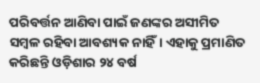ପରିବର୍ତ୍ତନ ଆଣିବା ପାଇଁ ଜଣଙ୍କର ଅସୀମିତ ସମ୍ବଳ ରହିବା ଆବଶ୍ୟକ ନାହିଁ। ଏହାକୁ ପ୍ରମାଣିତ କରିଛନ୍ତି ଓଡ଼ିଶାର ୨୪ ବର୍ଷ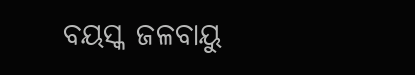ବୟସ୍କ ଜଳବାୟୁ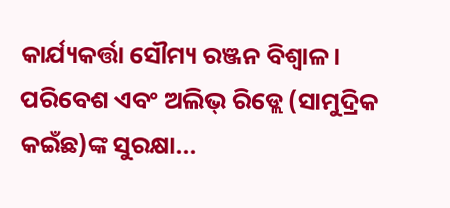କାର୍ଯ୍ୟକର୍ତ୍ତା ସୌମ୍ୟ ରଞ୍ଜନ ବିଶ୍ୱାଳ। ପରିବେଶ ଏବଂ ଅଲିଭ୍ ରିଡ୍ଲେ (ସାମୁଦ୍ରିକ କଇଁଛ)ଙ୍କ ସୁରକ୍ଷା...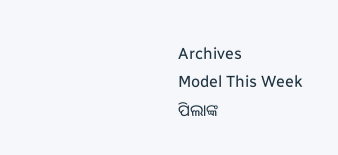Archives
Model This Week
ପିଲାଙ୍କ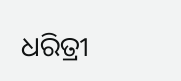ଧରିତ୍ରୀ